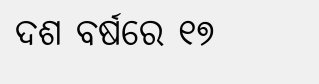ଦଶ ବର୍ଷରେ ୧୭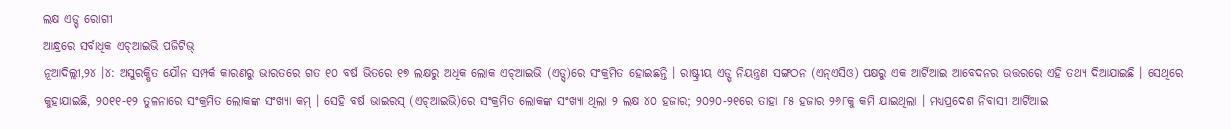ଲକ୍ଷ ଏଡ୍ସ୍ ରୋଗୀ
ଆନ୍ଧ୍ରରେ ସର୍ବାଧିକ ଏଚ୍ଆଇଭି ପଜିଟିଭ୍
ନୂଆଦିଲ୍ଲୀ,୨୪ ।୪: ଅସୁରକ୍ଷିତ ଯୌନ ସମ୍ପର୍କ କାରଣରୁ ଭାରତରେ ଗତ ୧୦ ବର୍ଷ ଭିତରେ ୧୭ ଲକ୍ଷରୁ ଅଧିକ ଲୋକ ଏଚ୍ଆଇଭି (ଏଡ୍ସ୍)ରେ ସଂକ୍ରମିତ ହୋଇଛନ୍ତି । ରାଷ୍ଟ୍ରୀୟ ଏଡ୍ସ୍ ନିୟନ୍ତ୍ରଣ ସଙ୍ଗଠନ (ଏନ୍ଏସିଓ) ପକ୍ଷରୁ ଏକ ଆର୍ଟିଆଇ ଆବେଦନର ଉତ୍ତରରେ ଏହି ତଥ୍ୟ ଦିଆଯାଇଛି । ସେଥିରେ କୁହାଯାଇଛି, ୨୦୧୧-୧୨ ତୁଳନାରେ ସଂକ୍ରମିତ ଲୋକଙ୍କ ସଂଖ୍ୟା କମ୍ । ସେହି ବର୍ଷ ଭାଇରସ୍ (ଏଚ୍ଆଇଭି)ରେ ସଂକ୍ରମିତ ଲୋକଙ୍କ ସଂଖ୍ୟା ଥିଲା ୨ ଲକ୍ଷ ୪୦ ହଜାର; ୨୦୨୦-୨୧ରେ ତାହା ୮୫ ହଜାର ୨୬୮କୁ କମି ଯାଇଥିଲା । ମଧ୍ୟପ୍ରଦେଶ ନିବାସୀ ଆର୍ଟିଆଇ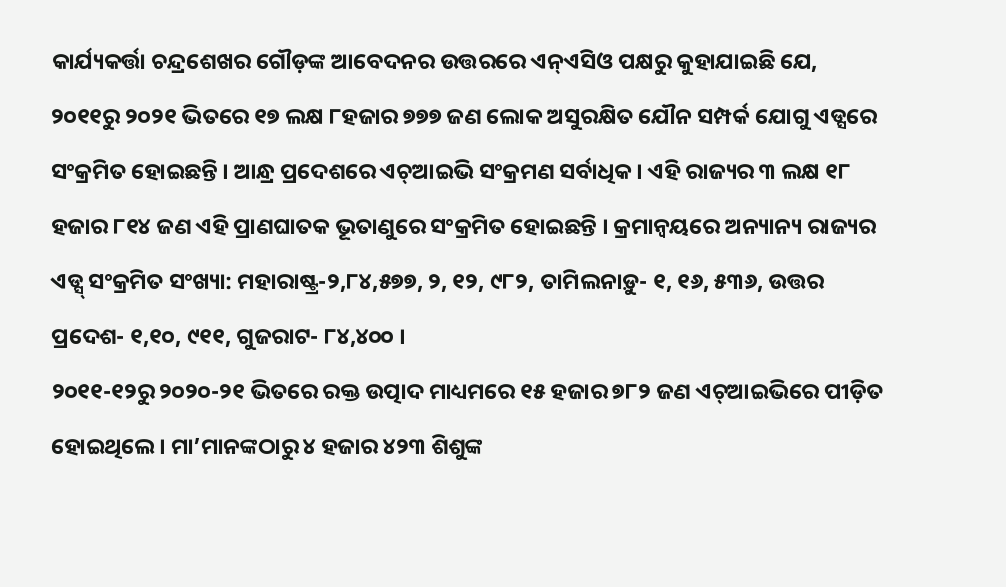କାର୍ଯ୍ୟକର୍ତ୍ତା ଚନ୍ଦ୍ରଶେଖର ଗୌଡ଼ଙ୍କ ଆବେଦନର ଉତ୍ତରରେ ଏନ୍ଏସିଓ ପକ୍ଷରୁ କୁହାଯାଇଛି ଯେ, ୨୦୧୧ରୁ ୨୦୨୧ ଭିତରେ ୧୭ ଲକ୍ଷ ୮ହଜାର ୭୭୭ ଜଣ ଲୋକ ଅସୁରକ୍ଷିତ ଯୌନ ସମ୍ପର୍କ ଯୋଗୁ ଏଡ୍ସରେ ସଂକ୍ରମିତ ହୋଇଛନ୍ତି । ଆନ୍ଧ୍ର ପ୍ରଦେଶରେ ଏଚ୍ଆଇଭି ସଂକ୍ରମଣ ସର୍ବାଧିକ । ଏହି ରାଜ୍ୟର ୩ ଲକ୍ଷ ୧୮ ହଜାର ୮୧୪ ଜଣ ଏହି ପ୍ରାଣଘାତକ ଭୂତାଣୁରେ ସଂକ୍ରମିତ ହୋଇଛନ୍ତି । କ୍ରମାନ୍ୱୟରେ ଅନ୍ୟାନ୍ୟ ରାଜ୍ୟର ଏଡ୍ସ୍ ସଂକ୍ରମିତ ସଂଖ୍ୟା: ମହାରାଷ୍ଟ୍ର-୨,୮୪,୫୭୭, ୨, ୧୨, ୯୮୨, ତାମିଲନାଡ଼ୁ- ୧, ୧୬, ୫୩୬, ଉତ୍ତର ପ୍ରଦେଶ- ୧,୧୦, ୯୧୧, ଗୁଜରାଟ- ୮୪,୪୦୦ ।
୨୦୧୧-୧୨ରୁ ୨୦୨୦-୨୧ ଭିତରେ ରକ୍ତ ଉତ୍ପାଦ ମାଧ୍ୟମରେ ୧୫ ହଜାର ୭୮୨ ଜଣ ଏଚ୍ଆଇଭିରେ ପୀଡ଼ିତ ହୋଇଥିଲେ । ମା’ମାନଙ୍କଠାରୁ ୪ ହଜାର ୪୨୩ ଶିଶୁଙ୍କ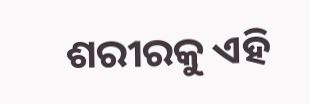ଶରୀରକୁ ଏହି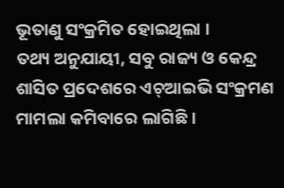ଭୂତାଣୁ ସଂକ୍ରମିତ ହୋଇଥିଲା ।
ତଥ୍ୟ ଅନୁଯାୟୀ, ସବୁ ରାଜ୍ୟ ଓ କେନ୍ଦ୍ର ଶାସିତ ପ୍ରଦେଶରେ ଏଚ୍ଆଇଭି ସଂକ୍ରମଣ ମାମଲା କମିବାରେ ଲାଗିଛି ।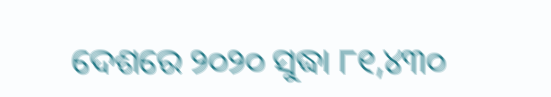ଦେଶରେ ୨୦୨୦ ସୁଦ୍ଧା ୮୧,୪୩୦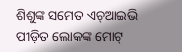ଶିଶୁଙ୍କ ସମେତ ଏଚ୍ଆଇଭି ପୀଡ଼ିତ ଲୋକଙ୍କ ମୋଟ୍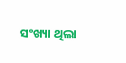ସଂଖ୍ୟା ଥିଲା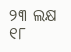୨୩ ଲକ୍ଷ ୧୮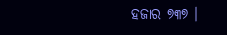ହଜାର ୭୩୭ ।